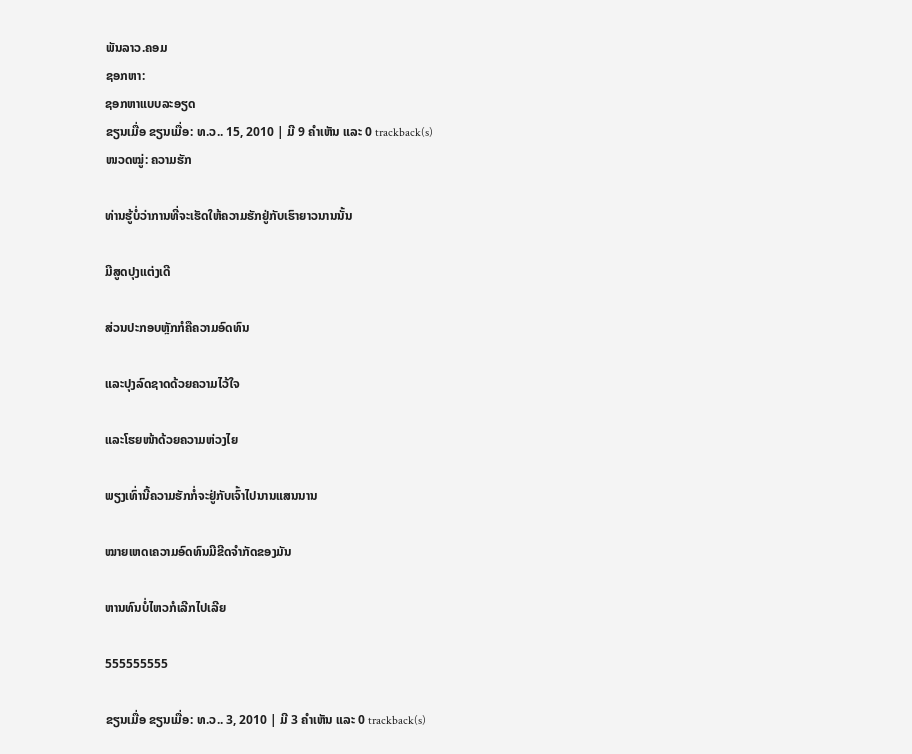ພັນລາວ.ຄອມ
ຊອກຫາ:
ຊອກຫາແບບລະອຽດ
ຂຽນເມື່ອ ຂຽນເມື່ອ: ທ.ວ.. 15, 2010 | ມີ 9 ຄຳເຫັນ ແລະ 0 trackback(s)
ໜວດໝູ່: ຄວາມຮັກ

ທ່ານຮູ້ບໍ່ວ່າການທີ່ຈະເຮັດໃຫ້ຄວາມຮັກຢູ່ກັບເຮົາຍາວນານນັ້ນ

ມີສູດປຸງແຕ່ງເດີ

ສ່ວນປະກອບຫຼັກກໍຄືຄວາມອົດທົນ

ແລະປຸງລົດຊາດດ້ວຍຄວາມໄວ້ໃຈ

ແລະໂຮຍໜ້າດ້ວຍຄວາມຫ່ວງໄຍ

ພຽງເທົ່ານີ້ຄວາມຮັກກໍ່ຈະຢູ່ກັບເຈົ້າໄປນານແສນນານ

ໝາຍເຫດເຄວາມອົດທົນມີຂີດຈຳກັດຂອງມັນ

ຫານທົນບໍ່ໄຫວກໍເລີກໄປເລີຍ

555555555

ຂຽນເມື່ອ ຂຽນເມື່ອ: ທ.ວ.. 3, 2010 | ມີ 3 ຄຳເຫັນ ແລະ 0 trackback(s)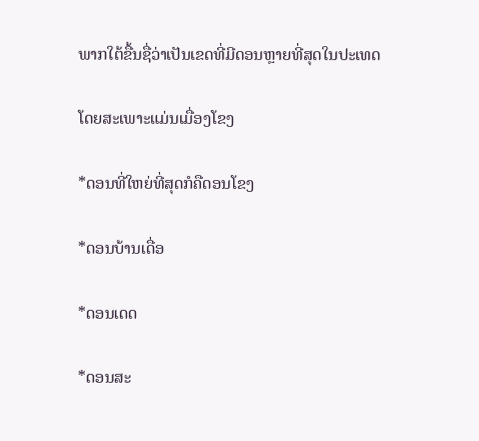ພາກໃຕ້ຂື້ນຊື່ວ່າເປັນເຂດທີ່ມີດອນຫຼາຍທີ່ສຸດໃນປະເທດ

ໂດຍສະເພາະແມ່ນເມື່ອງໂຂງ

*ດອນທີ່ໃຫຍ່ທີ່ສຸດກໍຄືດອນໂຂງ

*ດອນບ້ານເດື່ອ

*ດອນເດດ

*ດອນສະ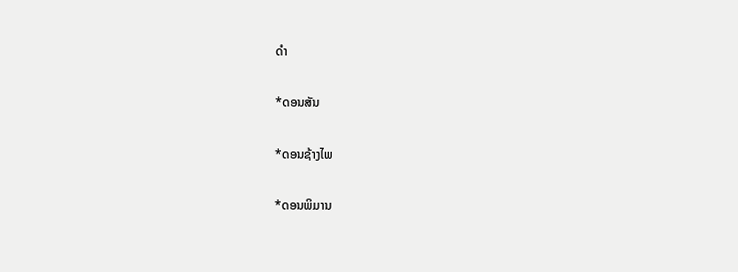ດຳ

*ດອນສັນ

*ດອນຊ້າງໄພ

*ດອນພິມານ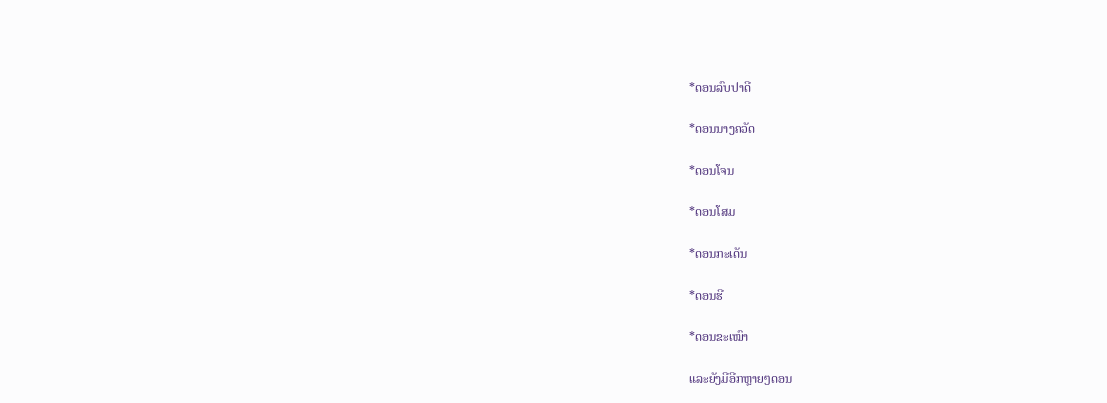*ດອນລົບປາດີ

*ດອນນາງຄວັດ

*ດອນໂຈນ

*ດອນໂສມ

*ດອນກະເດັນ

*ດອນຮີ

*ດອນຂະເໝົາ

ແລະຍັງມີອີກຫຼາຍໆດອນ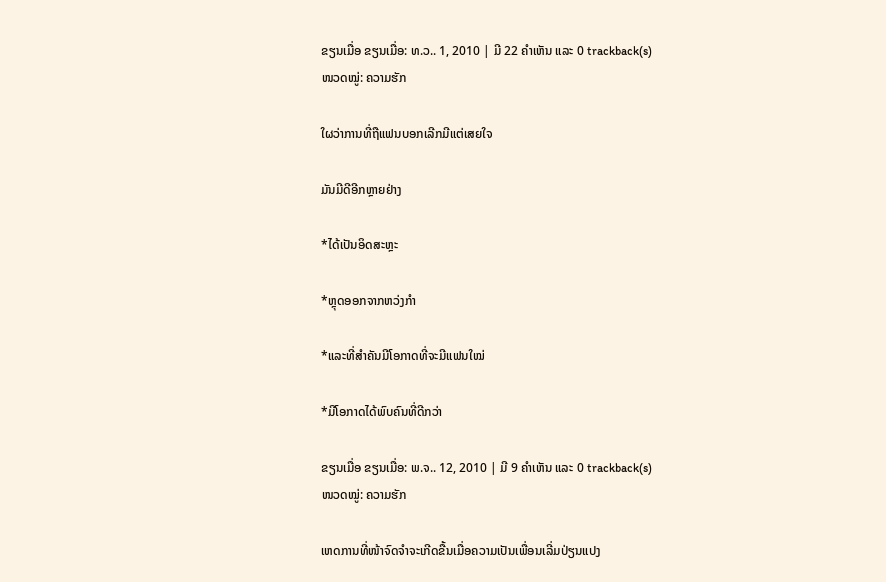ຂຽນເມື່ອ ຂຽນເມື່ອ: ທ.ວ.. 1, 2010 | ມີ 22 ຄຳເຫັນ ແລະ 0 trackback(s)
ໜວດໝູ່: ຄວາມຮັກ

ໃຜວ່າການທີ່ຖືແຟນບອກເລີກມີແຕ່ເສຍໃຈ

ມັນມີດີອີກຫຼາຍຢ່າງ

*ໄດ້ເປັນອິດສະຫຼະ

*ຫຼຸດອອກຈາກຫວ່ງກຳ

*ແລະທີ່ສຳຄັນມີໂອກາດທີ່ຈະມີແຟນໃໝ່

*ມີໂອກາດໄດ້ພົບຄົນທີ່ດີກວ່າ

ຂຽນເມື່ອ ຂຽນເມື່ອ: ພ.ຈ.. 12, 2010 | ມີ 9 ຄຳເຫັນ ແລະ 0 trackback(s)
ໜວດໝູ່: ຄວາມຮັກ

ເຫດການທີ່ໜ້າຈົດຈຳຈະເກີດຂື້ນເມື່ອຄວາມເປັນເພື່ອນເລີ່ມປ່ຽນແປງ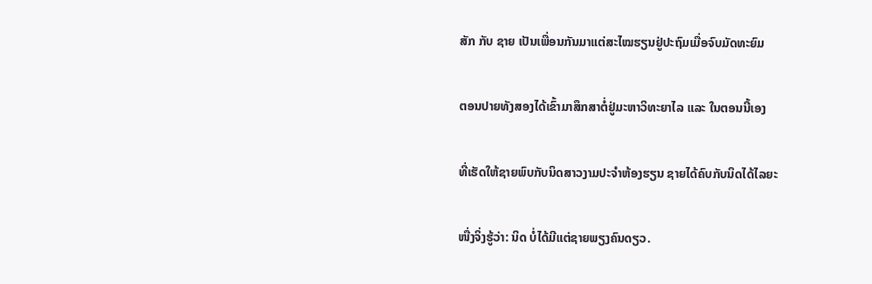ສັກ ກັບ ຊາຍ ເປັນເພື່ອນກັນມາແຕ່ສະໄໝຮຽນຢູ່ປະຖົມເມື່ອຈົບມັດທະຍົມ

ຕອນປາຍທັງສອງໄດ້ເຂົ້າມາສຶກສາຕໍ່ຢູ່ມະຫາວິທະຍາໄລ ແລະ ໃນຕອນນີ້ເອງ

ທີ່ເຮັດໃຫ້ຊາຍພົບກັບນິດສາວງາມປະຈຳຫ້ອງຮຽນ ຊາຍໄດ້ຄົບກັບນິດໄດ້ໄລຍະ

ໜື່ງຈິ່ງຮູ້ວ່າ: ນິດ ບໍ່ໄດ້ມີແຕ່ຊາຍພຽງຄົນດຽວ.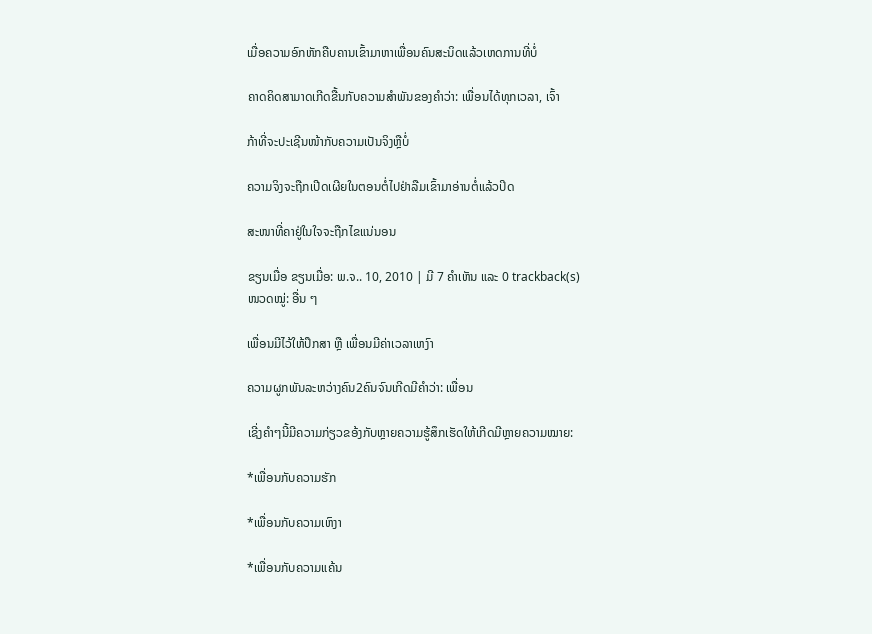ເມື່ອຄວາມອົກຫັກຄືບຄານເຂົ້າມາຫາເພື່ອນຄົນສະນິດແລ້ວເຫດການທີ່ບໍ່

ຄາດຄິດສາມາດເກີດຂື້ນກັບຄວາມສຳພັນຂອງຄຳວ່າ: ເພື່ອນໄດ້ທຸກເວລາ, ເຈົ້າ

ກ້າທີ່ຈະປະເຊີນໜ້າກັບຄວາມເປັນຈິງຫຼືບໍ່

ຄວາມຈິງຈະຖືກເປີດເຜີຍໃນຕອນຕໍ່ໄປຢ່າລືມເຂົ້າມາອ່ານຕໍ່ແລ້ວປິດ

ສະໜາທີ່ຄາຢູ່ໃນໃຈຈະຖືກໄຂແນ່ນອນ

ຂຽນເມື່ອ ຂຽນເມື່ອ: ພ.ຈ.. 10, 2010 | ມີ 7 ຄຳເຫັນ ແລະ 0 trackback(s)
ໜວດໝູ່: ອື່ນ ໆ

ເພື່ອນມີໄວ້ໃຫ້ປຶກສາ ຫຼື ເພື່ອນມີຄ່າເວລາເຫງົາ

ຄວາມຜູກພັນລະຫວ່າງຄົນ2ຄົນຈົນເກີດມີຄຳວ່າ: ເພື່ອນ

ເຊີ່ງຄຳໆນີ້ມີຄວາມກ່ຽວຂອ້ງກັບຫຼາຍຄວາມຮູ້ສຶກເຮັດໃຫ້ເກີດມີຫຼາຍຄວາມໝາຍ:

*ເພື່ອນກັບຄວາມຮັກ

*ເພື່ອນກັບຄວາມເຫົງາ

*ເພື່ອນກັບຄວາມແຄ້ນ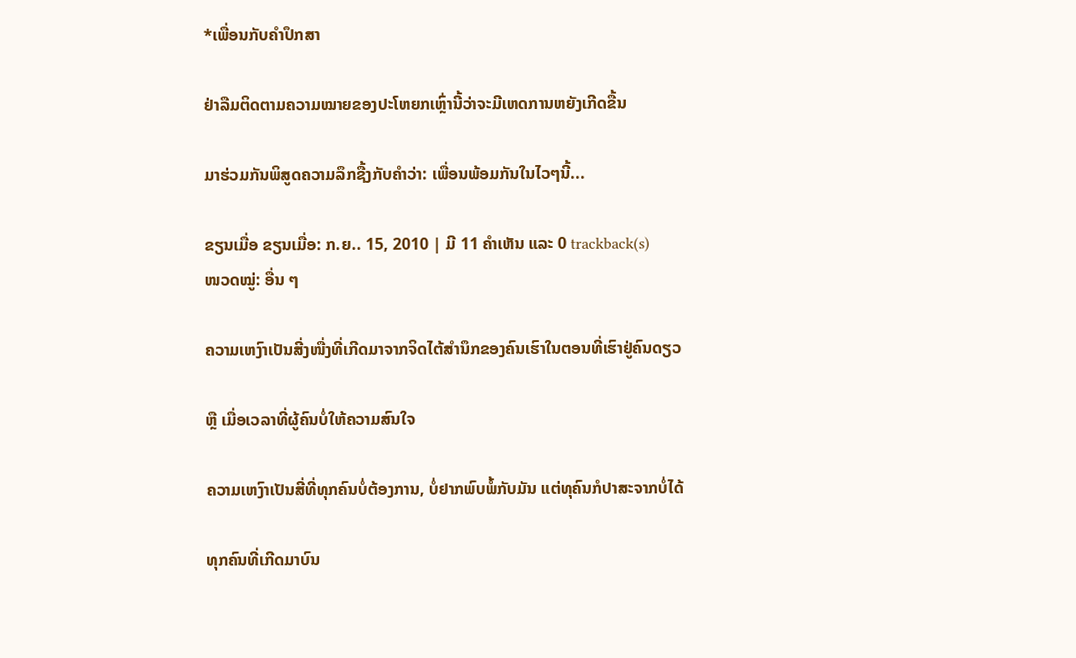*ເພື່ອນກັບຄຳປຶກສາ

ຢ່າລືມຕິດຕາມຄວາມໝາຍຂອງປະໂຫຍກເຫຼົ່ານີ້ວ່າຈະມີເຫດການຫຍັງເກີດຂື້ນ

ມາຮ່ວມກັນພິສູດຄວາມລຶກຊື້ງກັບຄຳວ່າ: ເພື່ອນພ້ອມກັນໃນໄວໆນີ້...

ຂຽນເມື່ອ ຂຽນເມື່ອ: ກ.ຍ.. 15, 2010 | ມີ 11 ຄຳເຫັນ ແລະ 0 trackback(s)
ໜວດໝູ່: ອື່ນ ໆ

ຄວາມເຫງົາເປັນສີ່ງໜື່ງທີ່ເກີດມາຈາກຈິດໄຕ້ສຳນຶກຂອງຄົນເຮົາໃນຕອນທີ່ເຮົາຢູ່ຄົນດຽວ

ຫຼື ເມື່ອເວລາທີ່ຜູ້ຄົນບໍ່ໃຫ້ຄວາມສົນໃຈ

ຄວາມເຫງົາເປັນສີ່ທີ່ທຸກຄົນບໍ່ຕ້ອງການ, ບໍ່ຢາກພົບພໍ້ກັບມັນ ແຕ່ທຸຄົນກໍປາສະຈາກບໍ່ໄດ້

ທຸກຄົນທີ່ເກີດມາບົນ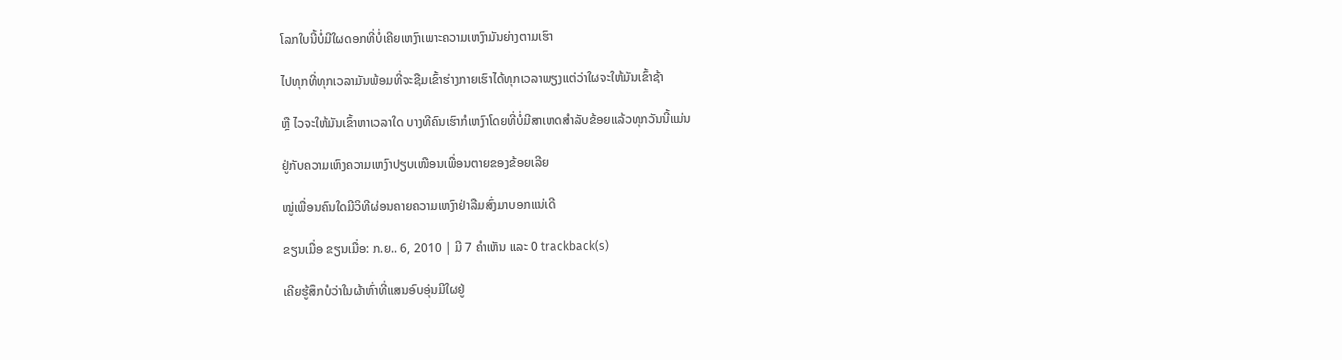ໂລກໃບນີ້ບໍ່ມີໃຜດອກທີ່ບໍ່ເຄີຍເຫງົາເພາະຄວາມເຫງົາມັນຍ່າງຕາມເຮົາ

ໄປທຸກທີ່ທຸກເວລາມັນພ້ອມທີ່ຈະຊືມເຂົ້າຮ່າງກາຍເຮົາໄດ້ທຸກເວລາພຽງແຕ່ວ່າໃຜຈະໃຫ້ມັນເຂົ້າຊ້າ

ຫຼື ໄວຈະໃຫ້ມັນເຂົ້າຫາເວລາໃດ ບາງທີຄົນເຮົາກໍເຫງົາໂດຍທີ່ບໍ່ມີສາເຫດສຳລັບຂ້ອຍແລ້ວທຸກວັນນີ້ແມ່ນ

ຢູ່ກັບຄວາມເຫົງຄວາມເຫງົາປຽບເໜືອນເພື່ອນຕາຍຂອງຂ້ອຍເລີຍ

ໝູ່ເພື່ອນຄົນໃດມີວິທີຜ່ອນຄາຍຄວາມເຫງົາຢ່າລືມສົ່ງມາບອກແນ່ເດີ

ຂຽນເມື່ອ ຂຽນເມື່ອ: ກ.ຍ.. 6, 2010 | ມີ 7 ຄຳເຫັນ ແລະ 0 trackback(s)

ເຄີຍຮູ້ສຶກບໍວ່າໃນຜ້າຫົ່າທີ່ແສນອົບອຸ່ນມີໃຜຢູ່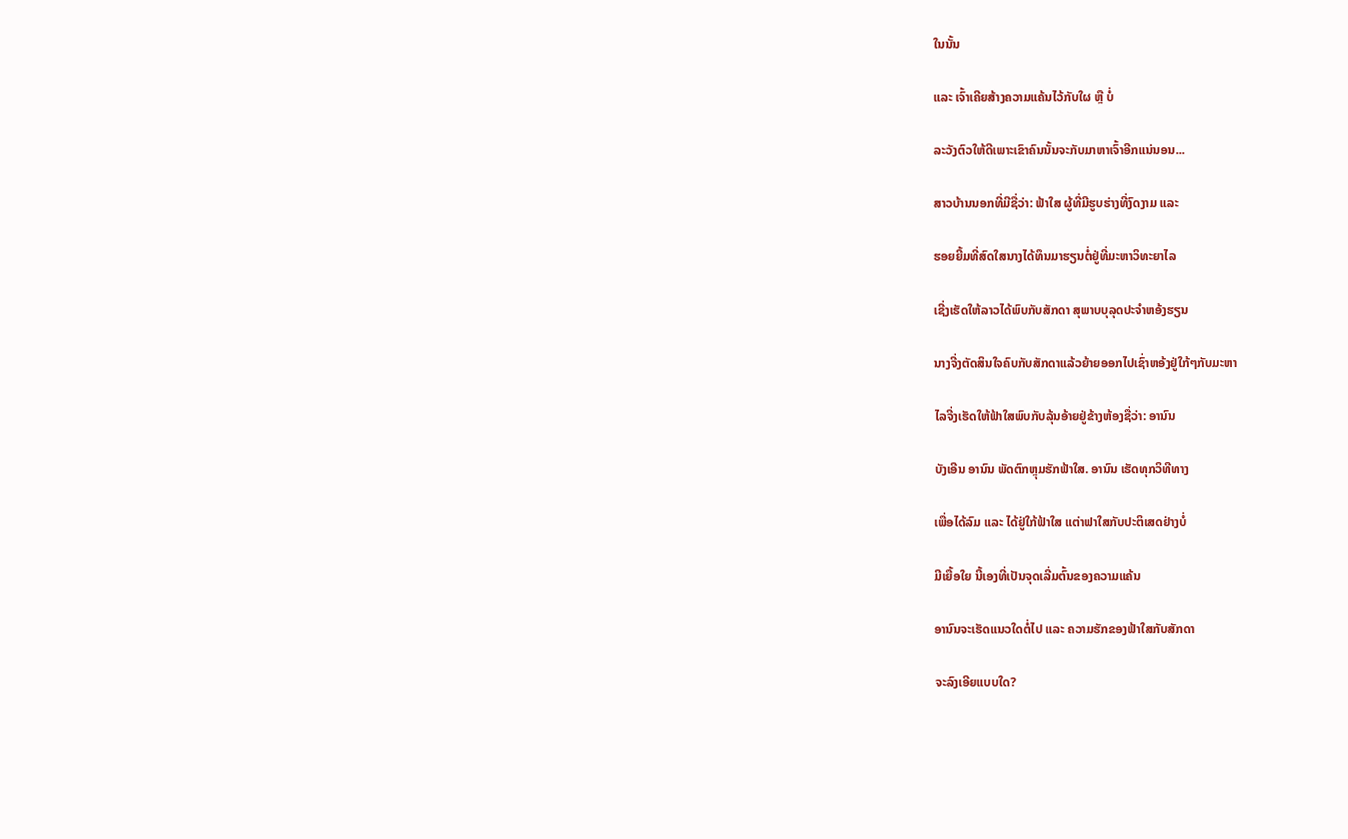ໃນນັ້ນ

ແລະ ເຈົ້າເຄີຍສ້າງຄວາມແຄ້ນໄວ້ກັບໃຜ ຫຼື ບໍ່

ລະວັງຕົວໃຫ້ດີເພາະເຂົາຄົນນັ້ນຈະກັບມາຫາເຈົ້າອີກແນ່ນອນ...

ສາວບ້ານນອກທີ່ມີຊື່ວ່າ: ຟ້າໃສ ຜູ້ທີ່ມີຮູບຮ່າງທີ່ງົດງາມ ແລະ

ຮອຍຍີ້ມທີ່ສົດໃສນາງໄດ້ທຶນມາຮຽນຕໍ່ຢູ່ທີ່ມະຫາວິທະຍາໄລ

ເຊີ່ງເຮັດໃຫ້ລາວໄດ້ພົບກັບສັກດາ ສຸພາບບຸລຸດປະຈຳຫອ້ງຮຽນ

ນາງຈີ່ງຕັດສິນໃຈຄົບກັບສັກດາແລ້ວຍ້າຍອອກໄປເຊົ່າຫອ້ງຢູ່ໃກ້ໆກັບມະຫາ

ໄລຈີ່ງເຮັດໃຫ້ຟ້າໃສພົບກັບລຸ້ນອ້າຍຢູ່ຂ້າງຫ້ອງຊື່ວ່າ: ອານົນ

ບັງເອີນ ອານົນ ພັດຕົກຫຼຸມຮັກຟ້າໃສ. ອານົນ ເຮັດທຸກວິທີທາງ

ເພື່ອໄດ້ລົມ ແລະ ໄດ້ຢູ່ໃກ້ຟ້າໃສ ແຕ່າຟາໃສກັບປະຕິເສດຢ່າງບໍ່

ມີເຍື້ອໃຍ ນີ້ເອງທີ່ເປັນຈຸດເລີ່ມຕົ້ນຂອງຄວາມແຄ້ນ

ອານົນຈະເຮັດແນວໃດຕໍ່ໄປ ແລະ ຄວາມຮັກຂອງຟ້າໃສກັບສັກດາ

ຈະລົງເອີຍແບບໃດ?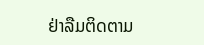ຢ່າລືມຕິດຕາມ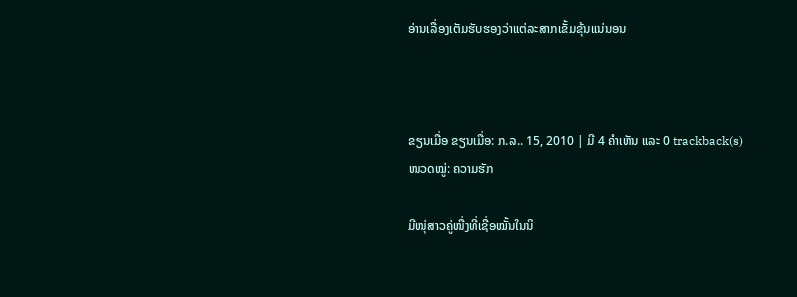ອ່ານເລື່ອງເຕັມຮັບຮອງວ່າແຕ່ລະສາກເຂັ້ມຂຸ້ນແນ່ນອນ



ຂຽນເມື່ອ ຂຽນເມື່ອ: ກ.ລ.. 15, 2010 | ມີ 4 ຄຳເຫັນ ແລະ 0 trackback(s)
ໜວດໝູ່: ຄວາມຮັກ

ມີໜຸ່ສາວຄູ່ໜື່ງທີ່ເຊື່ອໝັ້ນໃນນິ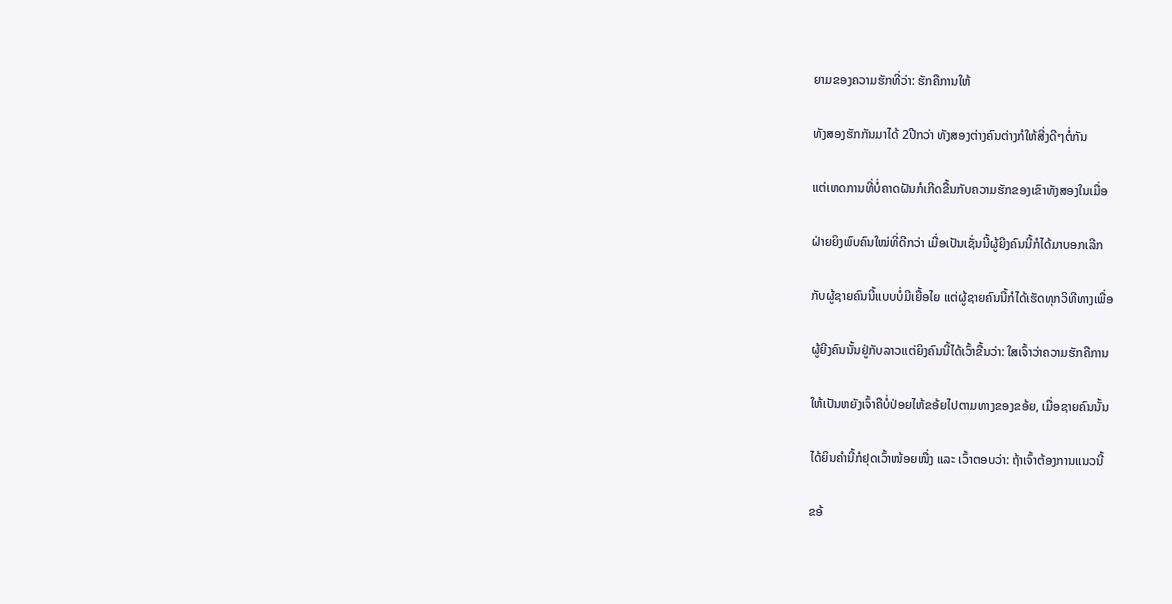ຍາມຂອງຄວາມຮັກທີ່ວ່າ: ຮັກຄືການໃຫ້

ທັງສອງຮັກກັນມາໄດ້ 2ປີກວ່າ ທັງສອງຕ່າງຄົນຕ່າງກໍໃຫ້ສີ່ງດີໆຕໍ່ກັນ

ແຕ່ເຫດການທີ່ບໍ່ຄາດຝັນກໍເກີດຂື້ນກັບຄວາມຮັກຂອງເຂົາທັງສອງໃນເມື່ອ

ຝ່າຍຍິງພົບຄົນໃໝ່ທີ່ດີກວ່າ ເມື່ອເປັນເຊັ່ນນີ້ຜູ້ຍີງຄົນນີ້ກໍໄດ້ມາບອກເລີກ

ກັບຜູ້ຊາຍຄົນນີ້ແບບບໍ່ມີເຍື້ອໄຍ ແຕ່ຜູ້ຊາຍຄົນນີ້ກໍໄດ້ເຮັດທຸກວິທີທາງເພື່ອ

ຜູ້ຍີງຄົນນັ້ນຢູ່ກັບລາວແຕ່ຍິງຄົນນີ້ໄດ້ເວົ້າຂື້ນວ່າ: ໃສເຈົ້າວ່າຄວາມຮັກຄືການ

ໃຫ້ເປັນຫຍັງເຈົ້າຄືບໍ່ປ່ອຍໄຫ້ຂອ້ຍໄປຕາມທາງຂອງຂອ້ຍ, ເມື່ອຊາຍຄົນນັ້ນ

ໄດ້ຍິນຄຳນີ້ກໍຢຸດເວົ້າໜ້ອຍໜື່ງ ແລະ ເວົ້າຕອບວ່າ: ຖ້າເຈົ້າຕ້ອງການແນວນີ້

ຂອ້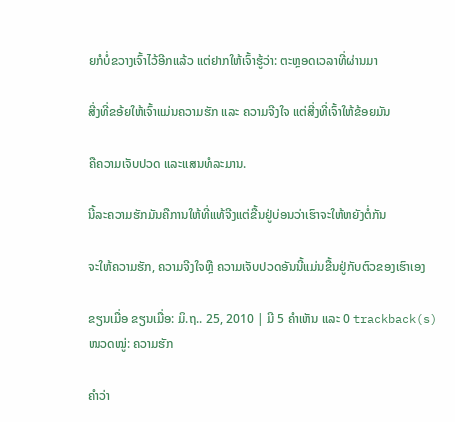ຍກໍບໍ່ຂວາງເຈົ້າໄວ້ອີກແລ້ວ ແຕ່ຢາກໃຫ້ເຈົ້າຮູ້ວ່າ: ຕະຫຼອດເວລາທີ່ຜ່ານມາ

ສີ່ງທີ່ຂອ້ຍໃຫ້ເຈົ້າແມ່ນຄວາມຮັກ ແລະ ຄວາມຈີງໃຈ ແຕ່ສີ່ງທີ່ເຈົ້າໃຫ້ຂ້ອຍມັນ

ຄືຄວາມເຈັບປວດ ແລະແສນທໍລະມານ.

ນີ້ລະຄວາມຮັກມັນຄືການໃຫ້ທີ່ແທ້ຈີງແຕ່ຂື້ນຢູ່ບ່ອນວ່າເຮົາຈະໃຫ້ຫຍັງຕໍ່ກັນ

ຈະໃຫ້ຄວາມຮັກ, ຄວາມຈີງໃຈຫຼື ຄວາມເຈັບປວດອັນນີ້ແມ່ນຂື້ນຢູ່ກັບຕົວຂອງເຮົາເອງ

ຂຽນເມື່ອ ຂຽນເມື່ອ: ມິ.ຖ.. 25, 2010 | ມີ 5 ຄຳເຫັນ ແລະ 0 trackback(s)
ໜວດໝູ່: ຄວາມຮັກ

ຄຳວ່າ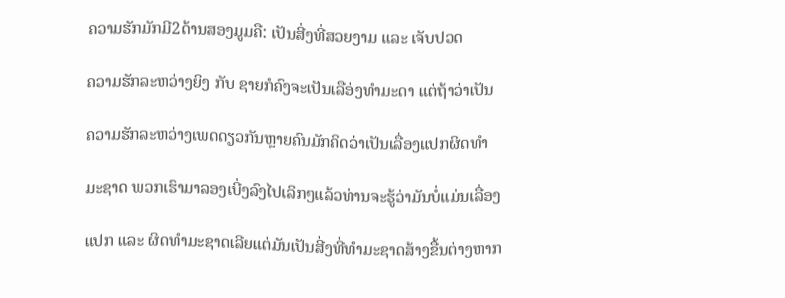ຄວາມຮັກມັກມີ2ດ້ານສອງມູມຄື: ເປັນສີ່ງທີ່ສວຍງາມ ແລະ ເຈັບປວດ

ຄວາມຮັກລະຫວ່າງຍິງ ກັບ ຊາຍກໍຄົງຈະເປັນເລືອ່ງທຳມະດາ ແຕ່ຖ້າວ່າເປັນ

ຄວາມຮັກລະຫວ່າງເພດດຽວກັນຫຼາຍຄົນມັກຄິດວ່າເປັນເລື່ອງແປກຜິດທຳ

ມະຊາດ ພວກເຮົາມາລອງເບີ່ງລົງໄປເລິກໆແລ້ວທ່ານຈະຮູ້ວ່າມັນບໍ່ແມ່ນເລື່ອງ

ແປກ ແລະ ຜິດທຳມະຊາດເລີຍແຕ່ມັນເປັນສີ່ງທີ່ທຳມະຊາດສ້າງຂື້ນຕ່າງຫາກ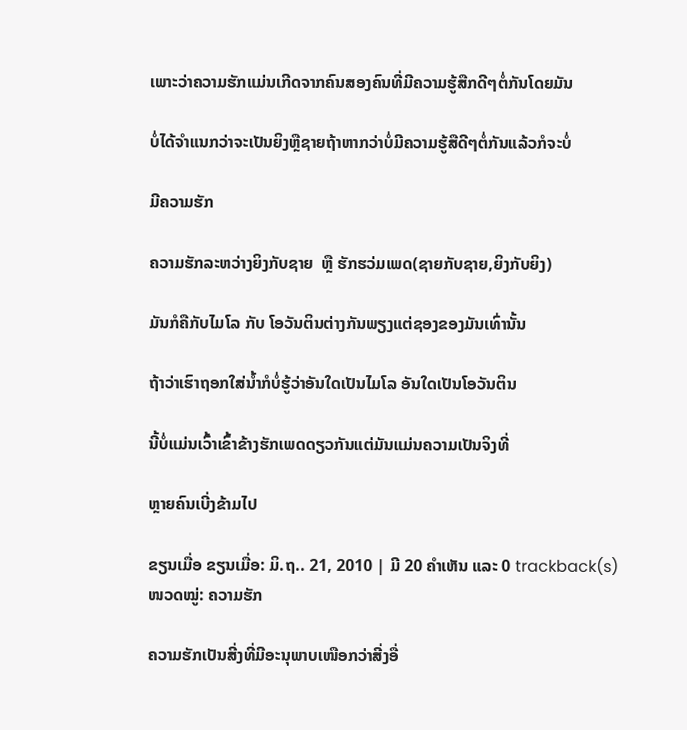ເພາະວ່າຄວາມຮັກແມ່ນເກີດຈາກຄົນສອງຄົນທີ່ມີຄວາມຮູ້ສືກດີໆຕໍ່ກັນໂດຍມັນ

ບໍ່ໄດ້ຈຳແນກວ່າຈະເປັນຍິງຫຼືຊາຍຖ້າຫາກວ່າບໍ່ມີຄວາມຮູ້ສືດີໆຕໍ່ກັນແລ້ວກໍຈະບໍ່

ມີຄວາມຮັກ

ຄວາມຮັກລະຫວ່າງຍິງກັບຊາຍ  ຫຼື ຮັກຮວ່ມເພດ(ຊາຍກັບຊາຍ,ຍິງກັບຍິງ)

ມັນກໍຄືກັບໄມໂລ ກັບ ໂອວັນຕິນຕ່າງກັນພຽງແຕ່ຊອງຂອງມັນເທົ່ານັ້ນ

ຖ້າວ່າເຮົາຖອກໃສ່ນ້ຳກໍບໍ່ຮູ້ວ່າອັນໃດເປັນໄມໂລ ອັນໃດເປັນໂອວັນຕິນ

ນີ້ບໍ່ແມ່ນເວົ້າເຂົ້າຂ້າງຮັກເພດດຽວກັນແຕ່ມັນແມ່ນຄວາມເປັນຈິງທີ່

ຫຼາຍຄົນເບີ່ງຂ້າມໄປ

ຂຽນເມື່ອ ຂຽນເມື່ອ: ມິ.ຖ.. 21, 2010 | ມີ 20 ຄຳເຫັນ ແລະ 0 trackback(s)
ໜວດໝູ່: ຄວາມຮັກ

ຄວາມຮັກເປັນສີ່ງທີ່ມີອະນຸພາບເໜືອກວ່າສີ່ງອື່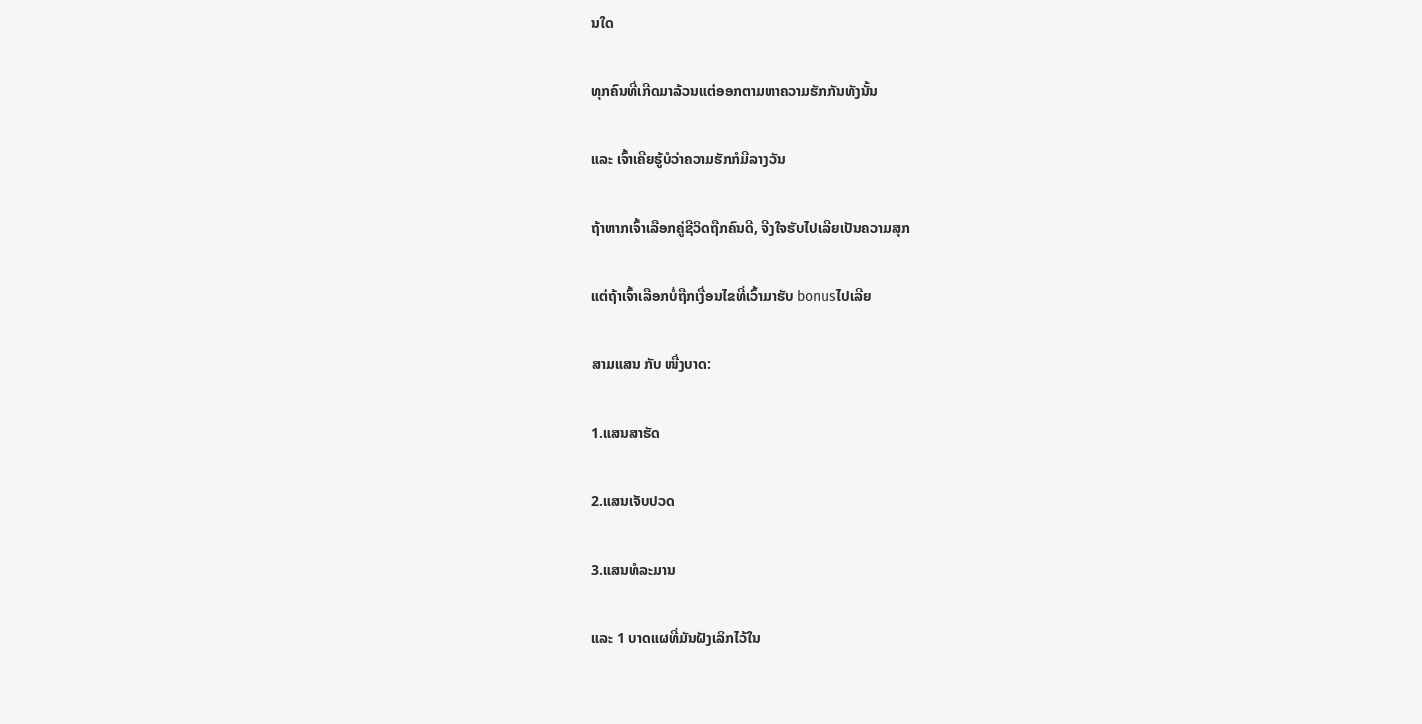ນໃດ

ທຸກຄົນທີ່ເກີດມາລ້ວນແຕ່ອອກຕາມຫາຄວາມຮັກກັນທັງນັ້ນ

ແລະ ເຈົ້າເຄີຍຮູ້ບໍວ່າຄວາມຮັກກໍມີລາງວັນ

ຖ້າຫາກເຈົ້າເລືອກຄູ່ຊີວິດຖືກຄົນດີ, ຈີງໃຈຮັບໄປເລີຍເປັນຄວາມສຸກ

ແຕ່ຖ້າເຈົ້າເລືອກບໍ່ຖືກເງື່ອນໄຂທີ່ເວົ້າມາຮັບ bonusໄປເລີຍ

ສາມແສນ ກັບ ໜື່ງບາດ:

1.ແສນສາຮັດ

2.ແສນເຈັບປວດ

3.ແສນທໍລະມານ

ແລະ 1 ບາດແຜທີ່ມັນຝັງເລິກໄວ້ໃນ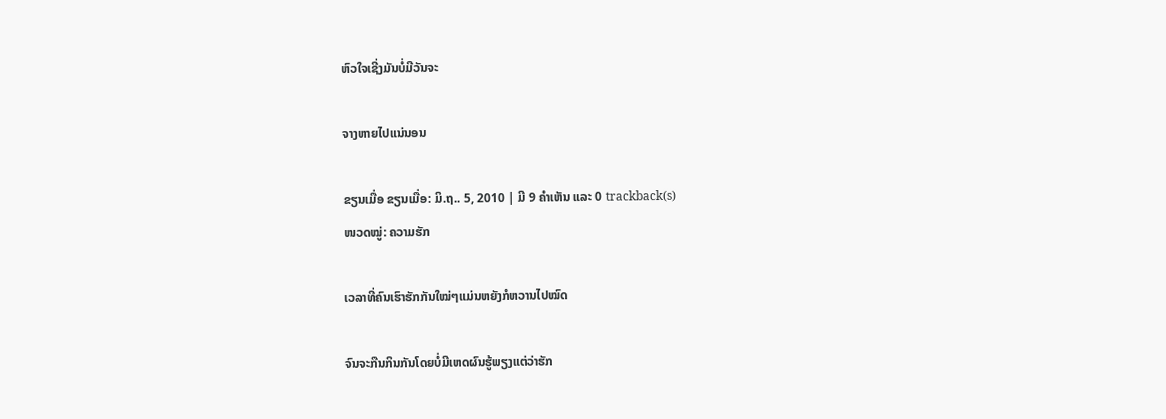ຫົວໃຈເຊີ່ງມັນບໍ່ມີວັນຈະ

ຈາງຫາຍໄປແນ່ນອນ

ຂຽນເມື່ອ ຂຽນເມື່ອ: ມິ.ຖ.. 5, 2010 | ມີ 9 ຄຳເຫັນ ແລະ 0 trackback(s)
ໜວດໝູ່: ຄວາມຮັກ

ເວລາທີ່ຄົນເຮົາຮັກກັນໃໝ່ໆແມ່ນຫຍັງກໍຫວານໄປໝົດ

ຈົນຈະກືນກິນກັນໂດຍບໍ່ມີເຫດຜົນຮູ້ພຽງແຕ່ວ່າຮັກ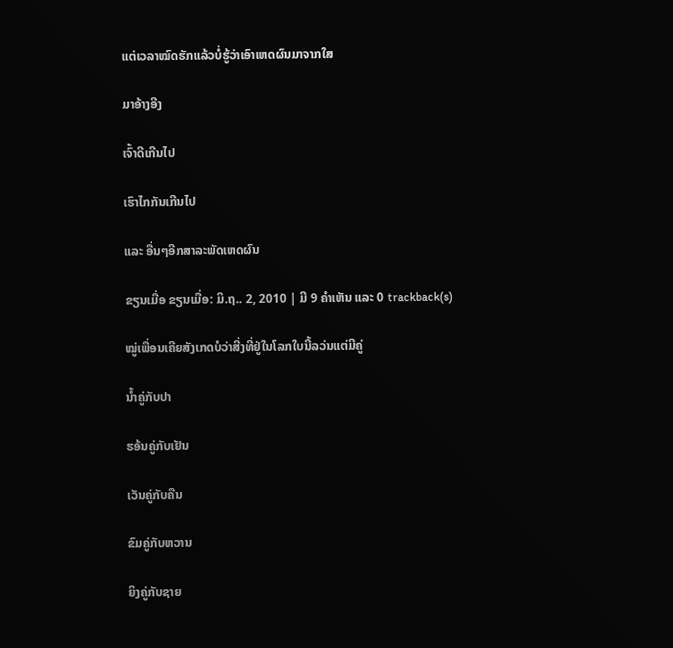ແຕ່ເວລາໝົດຮັກແລ້ວບໍ່ຮູ້ວ່າເອົາເຫດຜົນມາຈາກໃສ

ມາອ້າງອີງ

ເຈົ້າດີເກີນໄປ

ເຮົາໄກກັນເກີນໄປ

ແລະ ອື່ນໆອີກສາລະພັດເຫດຜົນ

ຂຽນເມື່ອ ຂຽນເມື່ອ: ມິ.ຖ.. 2, 2010 | ມີ 9 ຄຳເຫັນ ແລະ 0 trackback(s)

ໝູ່ເພື່ອນເຄີຍສັງເກດບໍວ່າສີ່ງທີ່ຢູ່ໃນໂລກໃບນີ້ລວ່ນແຕ່ມີຄູ່

ນ້ຳຄູ່ກັບປາ

ຮອ້ນຄູ່ກັບເຢັນ

ເວັນຄູ່ກັບຄືນ

ຂົມຄູ່ກັບຫວານ

ຍິງຄູ່ກັບຊາຍ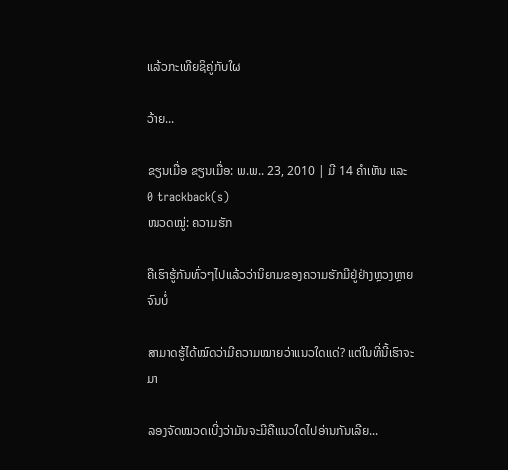ແລ້ວກະເທີຍຊິຄູ່ກັບໃຜ

ວ້າຍ...

ຂຽນເມື່ອ ຂຽນເມື່ອ: ພ.ພ.. 23, 2010 | ມີ 14 ຄຳເຫັນ ແລະ 0 trackback(s)
ໜວດໝູ່: ຄວາມຮັກ

ຄືເຮົາຮູ້ກັນທົ່ວໆໄປແລ້ວວ່ານິຍາມຂອງຄວາມຮັກມີຢູ່ຢ່າງຫຼວງຫຼາຍຈົນບໍ່

ສາມາດຮູ້ໄດ້ໝົດວ່າມີຄວາມໝາຍວ່າແນວໃດແດ່? ແຕ່ໃນທີ່ນີ້ເຮົາຈະມາ

ລອງຈັດໝວດເບີ່ງວ່າມັນຈະມີຄືແນວໃດໄປອ່ານກັນເລີຍ...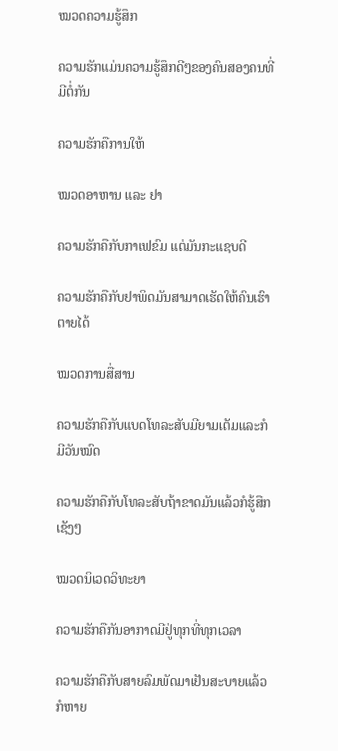ໝວດຄວາມຮູ້ສຶກ

ຄວາມຮັກແມ່ນຄວາມຮູ້ສຶກດີໆຂອງຄົນສອງຄນທີ່ມີຕໍ່ກັນ

ຄວາມຮັກຄືການໃຫ້

ໝວດອາຫານ ແລະ ຢາ

ຄວາມຮັກຄືກັບກາເຟຂົມ ແຕ່ມັນກະແຊບດີ

ຄວາມຮັກຄືກັບຢາພິດມັນສາມາດເຮັດໃຫ້ຄົນເຮົາຕາຍໄດ້

ໝວດການສື່ສານ

ຄວາມຮັກຄືກັບແບດໂທລະສັບມີຍາມເຕັມແລະກໍມີວັນໝົດ

ຄວາມຮັກຄືກັບໂທລະສັບຖ້າຂາດມັນແລ້ວກໍຮູ້ສືກເຊັງໆ

ໝວດນິເວດວິທະຍາ

ຄວາມຮັກຄືກັນອາກາດມີຢູ່ທຸກທີ່ທຸກເວລາ

ຄວາມຮັກຄືກັບສາຍລົມພັດມາເຢັນສະບາຍແລ້ວກໍຫາຍ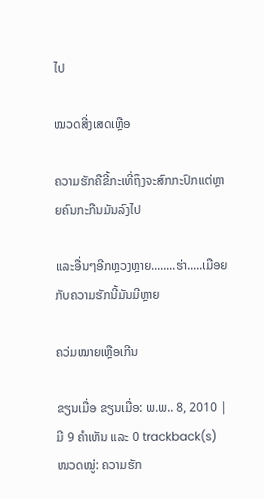ໄປ

ໝວດສີ່ງເສດເຫຼືອ

ຄວາມຮັກຄືຂີ້ກະເທີ່ຖຶງຈະສົກກະປົກແຕ່ຫຼາຍຄົນກະກືນມັນລົງໄປ

ແລະອື່ນໆອີກຫຼວງຫຼາຍ........ຮ່າ.....ເມືອຍກັບຄວາມຮັກນີ້ມັນມີຫຼາຍ

ຄວ່ມໝາຍເຫຼືອເກີນ

ຂຽນເມື່ອ ຂຽນເມື່ອ: ພ.ພ.. 8, 2010 | ມີ 9 ຄຳເຫັນ ແລະ 0 trackback(s)
ໜວດໝູ່: ຄວາມຮັກ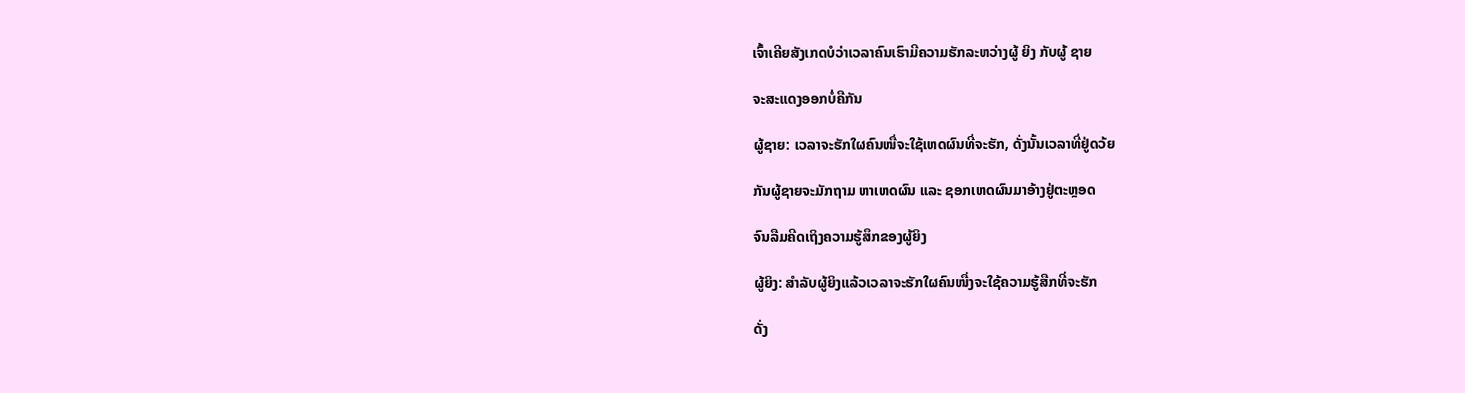ເຈົ້າເຄີຍສັງເກດບໍວ່າເວລາຄົນເຮົາມີຄວາມຮັກລະຫວ່າງຜູ້ ຍິງ ກັບຜູ້ ຊາຍ

ຈະສະແດງອອກບໍ່ຄືກັນ

ຜູ້ຊາຍ: ເວລາຈະຮັກໃຜຄົນໜື່ຈະໃຊ້ເຫດຜົນທີ່ຈະຮັກ, ດັ່ງນັ້ນເວລາທີ່ຢູ່ດວ້ຍ

ກັນຜູ້ຊາຍຈະມັກຖາມ ຫາເຫດຜົນ ແລະ ຊອກເຫດຜົນມາອ້າງຢູ່ຕະຫຼອດ

ຈົນລືມຄີດເຖິງຄວາມຮູ້ສຶກຂອງຜູ້ຍິງ

ຜູ້ຍິງ: ສຳລັບຜູ້ຍິງແລ້ວເວລາຈະຮັກໃຜຄົນໜື່ງຈະໃຊ້ຄວາມຮູ້ສືກທີ່ຈະຮັກ

ດັ່ງ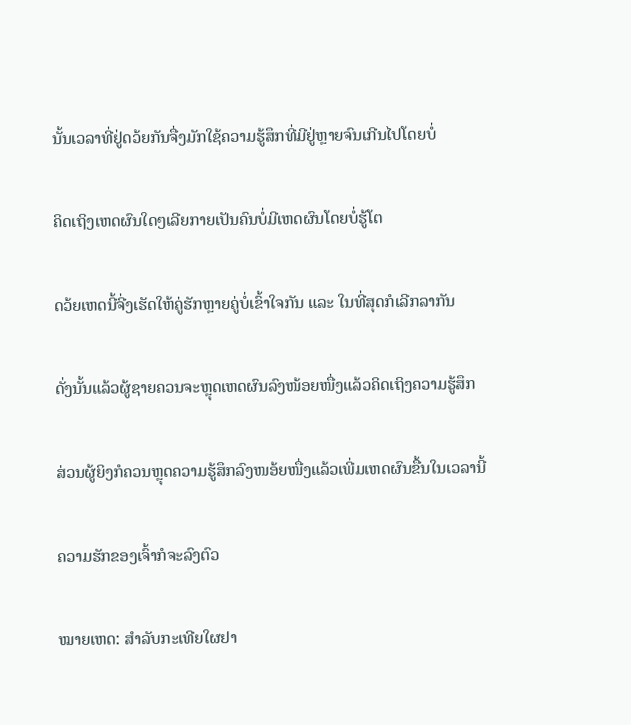ນັ້ນເວລາທີ່ຢູ່ດວ້ຍກັນຈື່ງມັກໃຊ້ຄວາມຮູ້ສຶກທີ່ມີຢູ່ຫຼາຍຈົນເກີນໄປໂດຍບໍ່

ຄິດເຖິງເຫດຜົນໃດໆເລີຍກາຍເປັນຄົນບໍ່ມີເຫດຜົນໂດຍບໍ່ຮູ້ໂຕ

ດວ້ຍເຫດນີ້ຈີ່ງເຮັດໃຫ້ຄູ່ຮັກຫຼາຍຄູ່ບໍ່ເຂົ້າໃຈກັນ ແລະ ໃນທີ່ສຸດກໍເລີກລາກັນ

ດັ່ງນັ້ນແລ້ວຜູ້ຊາຍຄວນຈະຫຼຸດເຫດຜົນລົງໜ້ອຍໜື່ງແລ້ວຄິດເຖິງຄວາມຮູ້ສຶກ

ສ່ວນຜູ້ຍິງກໍຄວນຫຼຸດຄວາມຮູ້ສຶກລົງໜອ້ຍໜື່ງແລ້ວເພີ່ມເຫດຜົນຂື້ນໃນເວລານີ້

ຄວາມຮັກຂອງເຈົ້າກໍຈະລົງຕົວ

ໝາຍເຫດ: ສຳລັບກະເທີຍໃຜຢາ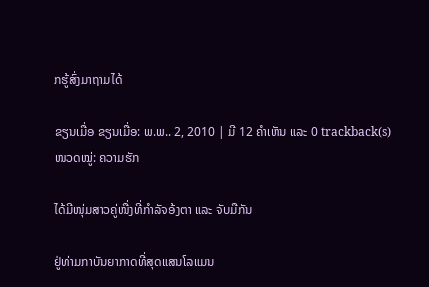ກຮູ້ສົ່ງມາຖາມໄດ້

ຂຽນເມື່ອ ຂຽນເມື່ອ: ພ.ພ.. 2, 2010 | ມີ 12 ຄຳເຫັນ ແລະ 0 trackback(s)
ໜວດໝູ່: ຄວາມຮັກ

ໄດ້ມີໜຸ່ມສາວຄູ່ໜື່ງທີ່ກຳລັຈອ້ງຕາ ແລະ ຈັບມືກັນ

ຢູ່ທ່າມກາບັນຍາກາດທີ່ສຸດແສນໂລແມນ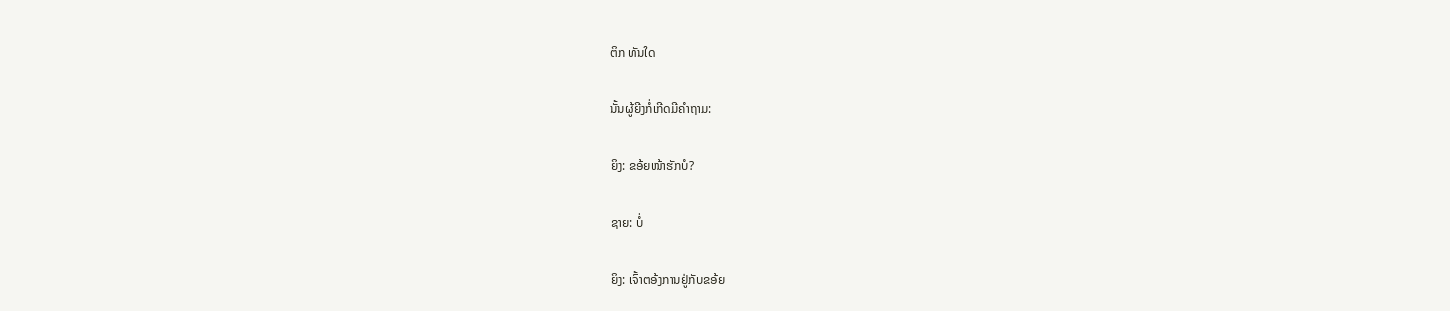ຕິກ ທັນໃດ

ນັ້ນຜູ້ຍີງກໍ່ເກີດມີຄຳຖາມ:

ຍິງ: ຂອ້ຍໜ້າຮັກບໍ?

ຊາຍ: ບໍ່

ຍິງ: ເຈົ້າຕອ້ງການຢູ່ກັບຂອ້ຍ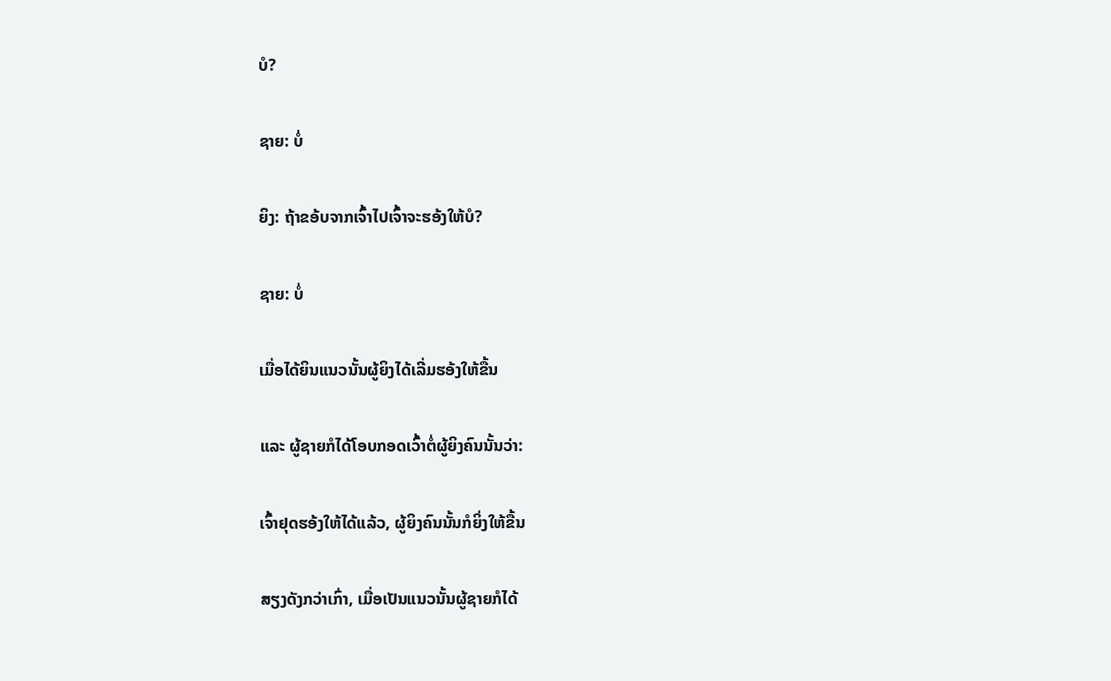ບໍ?

ຊາຍ: ບໍ່

ຍິງ: ຖ້າຂອ້ບຈາກເຈົ້າໄປເຈົ້າຈະຮອ້ງໃຫ້ບໍ?

ຊາຍ: ບໍ່

ເມື່ອໄດ້ຍິນແນວນັ້ນຜູ້ຍິງໄດ້ເລີ່ມຮອ້ງໃຫ້ຂື້ນ

ແລະ ຜູ້ຊາຍກໍໄດ້ໂອບກອດເວົ້າຕໍ່ຜູ້ຍິງຄົນນັ້ນວ່າ:

ເຈົ້າຢຸດຮອ້ງໃຫ້ໄດ້ແລ້ວ, ຜູ້ຍິງຄົນນັ້ນກໍຍິ່ງໃຫ້ຂື້ນ

ສຽງດັງກວ່າເກົ່າ, ເມື່ອເປັນແນວນັ້ນຜູ້ຊາຍກໍໄດ້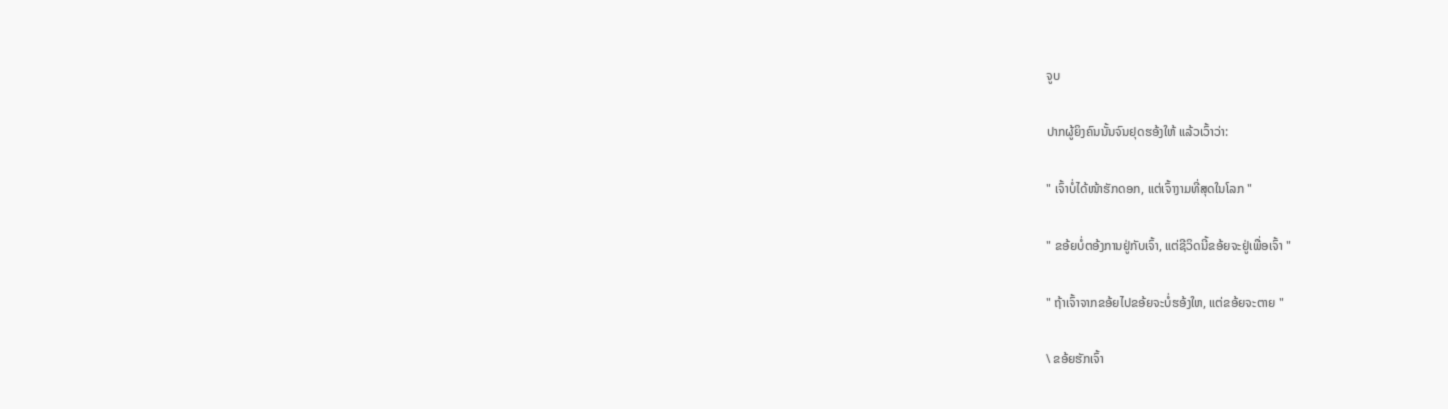ຈູບ

ປາກຜູ້ຍິງຄົນນັ້ນຈົນຢຸດຮອ້ງໃຫ້ ແລ້ວເວົ້າວ່າ:

" ເຈົ້າບໍ່ໄດ້ໜ້າຮັກດອກ, ແຕ່ເຈົ້າງາມທີ່ສຸດໃນໂລກ "

" ຂອ້ຍບໍ່ຕອ້ງການຢູ່ກັບເຈົ້າ, ແຕ່ຊີວິດນີ້ຂອ້ຍຈະຢູ່ເພື່ອເຈົ້າ "

" ຖ້າເຈົ້າຈາກຂອ້ຍໄປຂອ້ຍຈະບໍ່ຮອ້ງໃຫ, ແຕ່ຂອ້ຍຈະຕາຍ "

\ ຂອ້ຍຮັກເຈົ້າ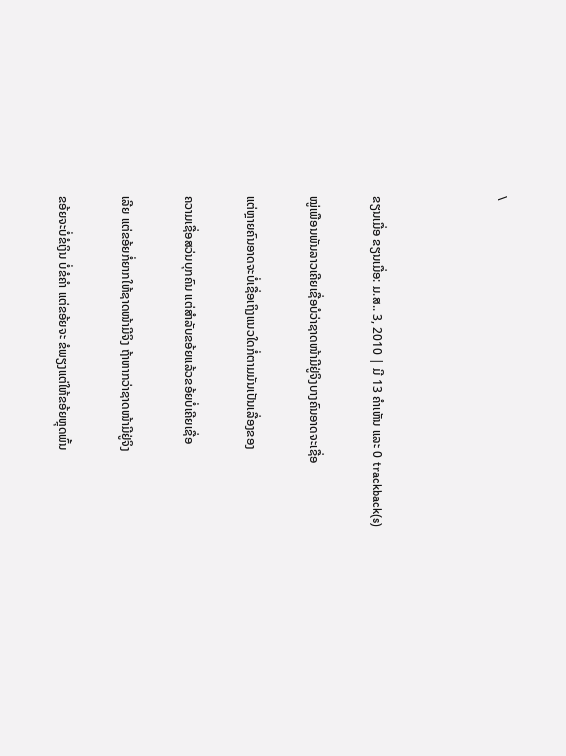\



ຂຽນເມື່ອ ຂຽນເມື່ອ: ມ.ສ.. 3, 2010 | ມີ 13 ຄຳເຫັນ ແລະ 0 trackback(s)

ໝູ່ເພືອນພັນລາວເຄີຍເຊື່ອບໍວ່າຊາດໜ້າມີຢູ່ຈິງບາງຄົນອາດຈະເຊື່ອ

ແຕ່ຫຼາຍຄົນອາດຈະບໍ່ເຊື່ອເຖິງແນວໃດກໍ່ຕາມມັນເປັນເລື່ອງຂອງ

ຄວາມເຊື່ອສວ່ນບຸກຄົນ ແຕ່ສຳລັບຂອ້ຍແລ້ວຂອ້ຍບໍ່ເຄີຍເຊື່ອ

ເລີຍ ແຕ່ຂອ້ຍກໍ່ຍາກໃຫ້ຊາດໜ້າມີຈິງ ຖ້າຫາກວ່າຊາດໜ້າມີຢູ່ຈິງ

ຂອ້ຍຈະບໍ່ຂໍເງິນ ບໍ່ຂໍຄຳ ແຕ່ຂອ້ຍຈະ ຂໍພຽງແຕ່ໃຫ້ຂອ້ຍຫຼຸດພົ້ນ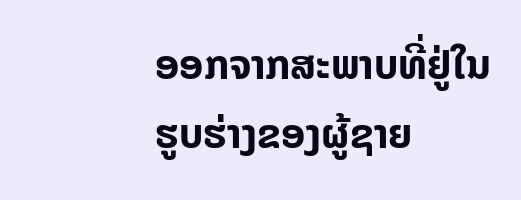ອອກຈາກສະພາບທີ່ຢູ່ໃນຮູບຮ່າງຂອງຜູ້ຊາຍ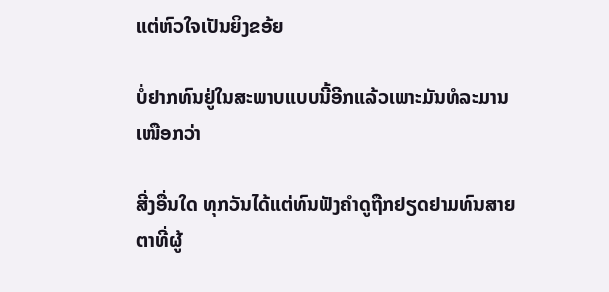ແຕ່ຫົວໃຈເປັນຍິງຂອ້ຍ

ບໍ່ຢາກທົນຢູ່ໃນສະພາບແບບນີ້ອີກແລ້ວເພາະມັນທໍລະມານເໜືອກວ່າ

ສີ່ງອື່ນໃດ ທຸກວັນໄດ້ແຕ່ທົນຟັງຄຳດູຖືກຢຽດຢາມທົນສາຍຕາທີ່ຜູ້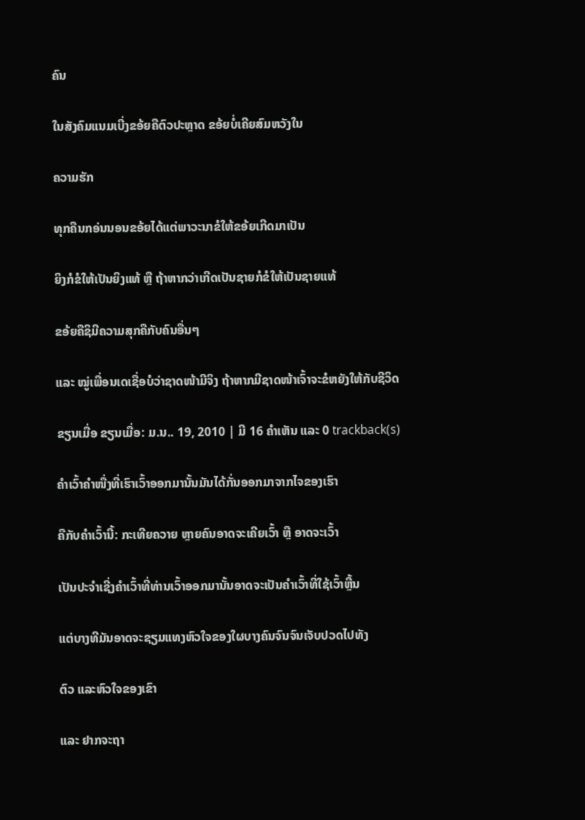ຄົນ

ໃນສັງຄົມແນມເບີ່ງຂອ້ຍຄືຕົວປະຫຼາດ ຂອ້ຍບໍ່ເຄີຍສົມຫວັງໃນ

ຄວາມຮັກ

ທຸກຄືນກອ່ນນອນຂອ້ຍໄດ້ແຕ່ພາວະນາຂໍໃຫ້ຂອ້ຍເກີດມາເປັນ

ຍິງກໍຂໍໃຫ້ເປັນຍິງແທ້ ຫຼື ຖ້າຫາກວ່າເກີດເປັນຊາຍກໍຂໍໃຫ້ເປັນຊາຍແທ້

ຂອ້ຍຄືຊິມີຄວາມສຸກຄືກັບຄົນອື່ນໆ

ແລະ ໝູ່ເພື່ອນເດເຊື່ອບໍວ່າຊາດໜ້າມີຈິງ ຖ້າຫາກມີຊາດໜ້າເຈົ້າຈະຂໍຫຍັງໃຫ້ກັບຊີວິດ

ຂຽນເມື່ອ ຂຽນເມື່ອ: ມ.ນ.. 19, 2010 | ມີ 16 ຄຳເຫັນ ແລະ 0 trackback(s)

ຄຳເວົ້າຄຳໜື່ງທີ່ເຮົາເວົ້າອອກມານັ້ນມັນໄດ້ກັ່ນອອກມາຈາກໄຈຂອງເຮົາ

ຄືກັບຄຳເວົ້ານີ້: ກະເທີຍຄວາຍ ຫຼາຍຄົນອາດຈະເຄີຍເວົ້າ ຫຼື ອາດຈະເວົ້າ

ເປັນປະຈຳເຊີ່ງຄຳເວົ້າທີ່ທ່ານເວົ້າອອກມານັ້ນອາດຈະເປັນຄຳເວົ້າທີ່ໃຊ້ເວົ້າຫຼີ້ນ

ແຕ່ບາງທີມັນອາດຈະຊຽມແທງຫົວໃຈຂອງໃຜບາງຄົນຈົນຈົນເຈັບປວດໄປທັງ

ຕົວ ແລະຫົວໃຈຂອງເຂົາ

ແລະ ຢາກຈະຖາ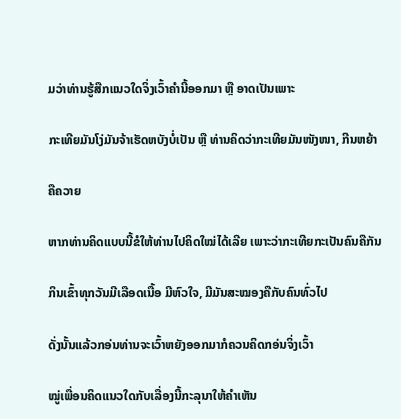ມວ່າທ່ານຮູ້ສືກແນວໃດຈິ່ງເວົ້າຄຳນີ້ອອກມາ ຫຼື ອາດເປັນເພາະ

ກະເທີຍມັນໂງ່ມັນຈ້າເຮັດຫບັງບໍ່ເປັນ ຫຼື ທ່ານຄິດວ່າກະເທີຍມັນໜັງໜາ, ກີນຫຍ້າ

ຄືຄວາຍ

ຫາກທ່ານຄິດແບບນີ້ຂໍໃຫ້ທ່ານໄປຄິດໃໝ່ໄດ້ເລີຍ ເພາະວ່າກະເທີຍກະເປັນຄົນຄືກັນ

ກິນເຂົ້າທຸກວັນມີເລືອດເນື້ອ ມີຫົວໃຈ, ມີມັນສະໝອງຄືກັບຄົນທົ່ວໄປ

ດັ່ງນັ້ນແລ້ວກອ່ນທ່ານຈະເວົ້າຫຍັງອອກມາກໍຄວນຄິດກອ່ນຈິ່ງເວົ້າ

ໝູ່ເພື່ອນຄິດແນວໃດກັບເລື່ອງນີ້ກະລຸນາໃຫ້ຄຳເຫັນ